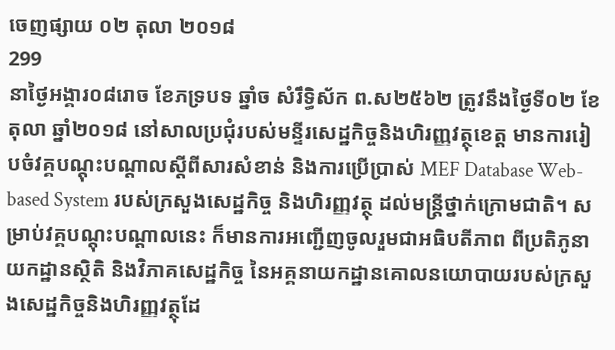ចេញផ្សាយ ០២ តុលា ២០១៨
299
នាថ្ងៃអង្គារ០៨រោច ខែភទ្របទ ឆ្នាំច សំរឹទ្ធិស័ក ព.ស២៥៦២ ត្រូវនឹងថ្ងៃទី០២ ខែតុលា ឆ្នាំ២០១៨ នៅសាលប្រជុំរបស់មន្ទីរសេដ្ឋកិច្ចនិងហិរញ្ញវត្ថុខេត្ត មានការរៀបចំវគ្គបណ្តុះបណ្តាលស្តីពីសារសំខាន់ និងការប្រើប្រាស់ MEF Database Web-based System របស់ក្រសួងសេដ្ឋកិច្ច និងហិរញ្ញវត្ថុ ដល់មន្ត្រីថ្នាក់ក្រោមជាតិ។ សម្រាប់វគ្គបណ្តុះបណ្តាលនេះ ក៏មានការអញ្ជើញចូលរួមជាអធិបតីភាព ពីប្រតិភូនាយកដ្ឋានស្ថិតិ និងវិភាគសេដ្ឋកិច្ច នៃអគ្គនាយកដ្ឋានគោលនយោបាយរបស់ក្រសួងសេដ្ឋកិច្ចនិងហិរញ្ញវត្ថុដែ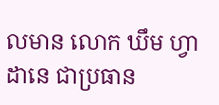លមាន លោក ឃឹម ហ្វាដានេ ជាប្រធាន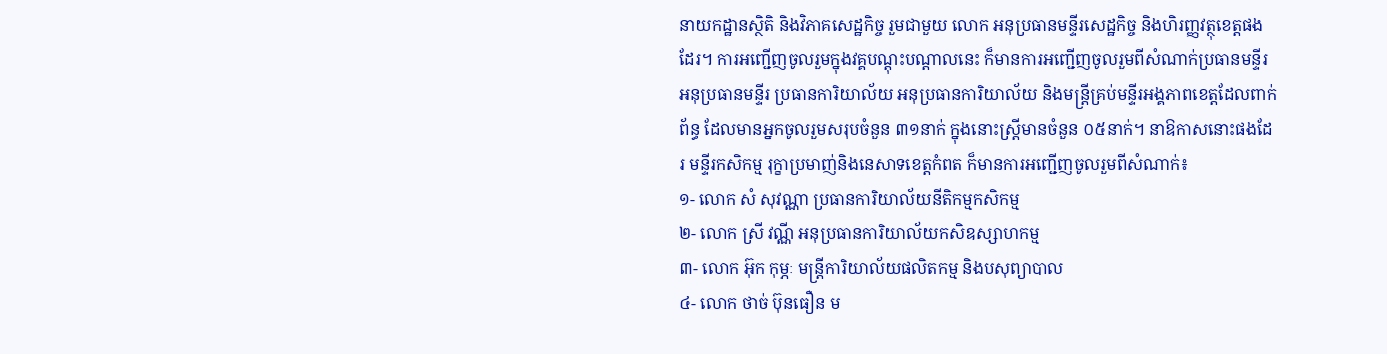នាយកដ្ឋានស្ថិតិ និងវិភាគសេដ្ឋកិច្ច រួមជាមួយ លោក អនុប្រធានមន្ទីរសេដ្ឋកិច្ច និងហិរញ្ញវត្ថុខេត្តផងដែរ។ ការអញ្ជើញចូលរួមក្នុងវគ្គបណ្តុះបណ្តាលនេះ ក៏មានការអញ្ជើញចូលរួមពីសំណាក់ប្រធានមន្ទីរ អនុប្រធានមន្ទីរ ប្រធានការិយាល័យ អនុប្រធានការិយាល័យ និងមន្រ្តីគ្រប់មន្ទីរអង្គភាពខេត្តដែលពាក់ព័ន្ធ ដែលមានអ្នកចូលរួមសរុបចំនួន ៣១នាក់ ក្នុងនោះស្រ្តីមានចំនួន ០៥នាក់។ នាឱកាសនោះផងដែរ មន្ទីរកសិកម្ម រុក្ខាប្រមាញ់និងនេសាទខេត្តកំពត ក៏មានការអញ្ជើញចូលរួមពីសំណាក់៖
១- លោក សំ សុវណ្ណា ប្រធានការិយាល័យនីតិកម្មកសិកម្ម
២- លោក ស្រី វណ្ណី អនុប្រធានការិយាល័យកសិឧស្សាហកម្ម
៣- លោក អ៊ុក កុម្ភៈ មន្រ្តីការិយាល័យផលិតកម្ម និងបសុព្យាបាល
៤- លោក ថាច់ ប៊ុនធឿន ម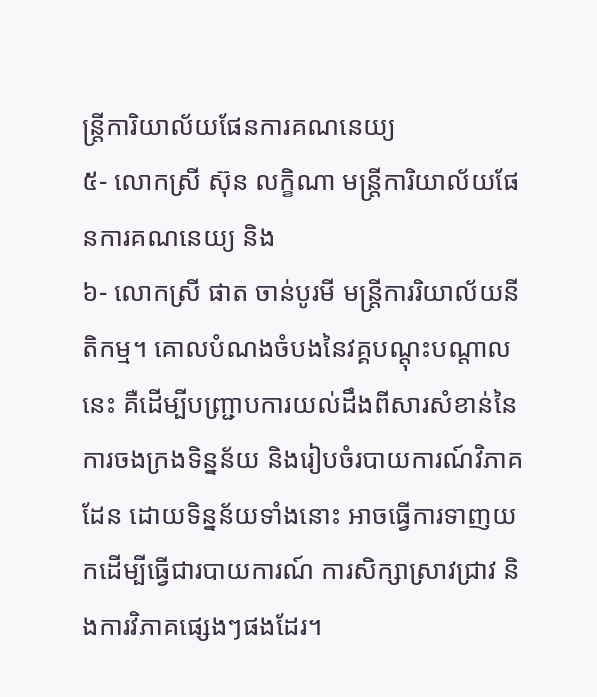ន្រ្តីការិយាល័យផែនការគណនេយ្យ
៥- លោកស្រី ស៊ុន លក្ខិណា មន្រ្តីការិយាល័យផែនការគណនេយ្យ និង
៦- លោកស្រី ផាត ចាន់បូរមី មន្រ្តីការរិយាល័យនីតិកម្ម។ គោលបំណងចំបងនៃវគ្គបណ្តុះបណ្តាលនេះ គឺដើម្បីបញ្ជ្រាបការយល់ដឹងពីសារសំខាន់នៃការចងក្រងទិន្នន័យ និងរៀបចំរបាយការណ៍វិភាគដែន ដោយទិន្នន័យទាំងនោះ អាចធ្វើការទាញយកដើម្បីធ្វើជារបាយការណ៍ ការសិក្សាស្រាវជ្រាវ និងការវិភាគផ្សេងៗផងដែរ។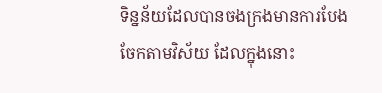ទិន្នន័យដែលបានចងក្រងមានការបែងចែកតាមវិស័យ ដែលក្នុងនោះ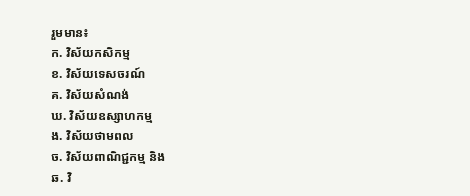រួមមាន៖
ក. វិស័យកសិកម្ម
ខ. វិស័យទេសចរណ៍
គ. វិស័យសំណង់
ឃ. វិស័យឧស្សាហកម្ម
ង. វិស័យថាមពល
ច. វិស័យពាណិជ្ជកម្ម និង
ឆ. វិ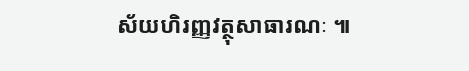ស័យហិរញ្ញវត្ថុសាធារណៈ ៕